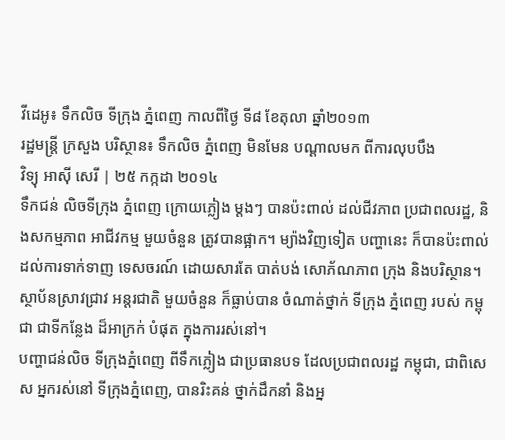វីដេអូ៖ ទឹកលិច ទីក្រុង ភ្នំពេញ កាលពីថ្ងៃ ទី៨ ខែតុលា ឆ្នាំ២០១៣
រដ្ឋមន្ត្រី ក្រសួង បរិស្ថាន៖ ទឹកលិច ភ្នំពេញ មិនមែន បណ្ដាលមក ពីការលុបបឹង
វិទ្យុ អាស៊ី សេរី | ២៥ កក្កដា ២០១៤
ទឹកជន់ លិចទីក្រុង ភ្នំពេញ ក្រោយភ្លៀង ម្ដងៗ បានប៉ះពាល់ ដល់ជីវភាព ប្រជាពលរដ្ឋ, និងសកម្មភាព អាជីវកម្ម មួយចំនួន ត្រូវបានផ្អាក។ ម្យ៉ាងវិញទៀត បញ្ហានេះ ក៏បានប៉ះពាល់ ដល់ការទាក់ទាញ ទេសចរណ៍ ដោយសារតែ បាត់បង់ សោភ័ណភាព ក្រុង និងបរិស្ថាន។ ស្ថាប័នស្រាវជ្រាវ អន្តរជាតិ មួយចំនួន ក៏ធ្លាប់បាន ចំណាត់ថ្នាក់ ទីក្រុង ភ្នំពេញ របស់ កម្ពុជា ជាទីកន្លែង ដ៏អាក្រក់ បំផុត ក្នុងការរស់នៅ។
បញ្ហាជន់លិច ទីក្រុងភ្នំពេញ ពីទឹកភ្លៀង ជាប្រធានបទ ដែលប្រជាពលរដ្ឋ កម្ពុជា, ជាពិសេស អ្នករស់នៅ ទីក្រុងភ្នំពេញ, បានរិះគន់ ថ្នាក់ដឹកនាំ និងអ្ន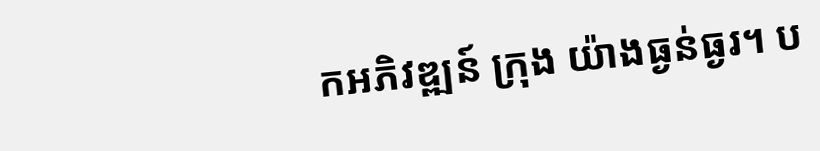កអភិវឌ្ឍន៍ ក្រុង យ៉ាងធ្ងន់ធ្ងរ។ ប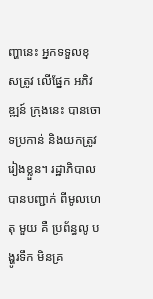ញ្ហានេះ អ្នកទទួលខុសត្រូវ លើផ្នែក អភិវឌ្ឍន៍ ក្រុងនេះ បានចោទប្រកាន់ និងយកត្រូវ រៀងខ្លួន។ រដ្ឋាភិបាល បានបញ្ជាក់ ពីមូលហេតុ មួយ គឺ ប្រព័ន្ធលូ បង្ហូរទឹក មិនគ្រ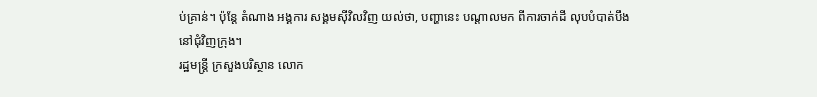ប់គ្រាន់។ ប៉ុន្តែ តំណាង អង្គការ សង្គមស៊ីវិលវិញ យល់ថា, បញ្ហានេះ បណ្ដាលមក ពីការចាក់ដី លុបបំបាត់បឹង នៅជុំវិញក្រុង។
រដ្ឋមន្ត្រី ក្រសួងបរិស្ថាន លោក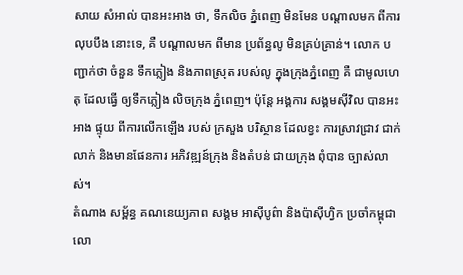សាយ សំអាល់ បានអះអាង ថា, ទឹកលិច ភ្នំពេញ មិនមែន បណ្ដាលមក ពីការលុបបឹង នោះទេ, គឺ បណ្ដាលមក ពីមាន ប្រព័ន្ធលូ មិនគ្រប់គ្រាន់។ លោក បញ្ជាក់ថា ចំនួន ទឹកភ្លៀង និងភាពស្រុត របស់លូ ក្នុងក្រុងភ្នំពេញ គឺ ជាមូលហេតុ ដែលធ្វើ ឲ្យទឹកភ្លៀង លិចក្រុង ភ្នំពេញ។ ប៉ុន្តែ អង្គការ សង្គមស៊ីវិល បានអះអាង ផ្ទុយ ពីការលើកឡើង របស់ ក្រសួង បរិស្ថាន ដែលខ្វះ ការស្រាវជ្រាវ ជាក់លាក់ និងមានផែនការ អភិវឌ្ឍន៍ក្រុង និងតំបន់ ជាយក្រុង ពុំបាន ច្បាស់លាស់។
តំណាង សម្ព័ន្ធ គណនេយ្យភាព សង្គម អាស៊ីបូព៌ា និងប៉ាស៊ីហ្វិក ប្រចាំកម្ពុជា លោ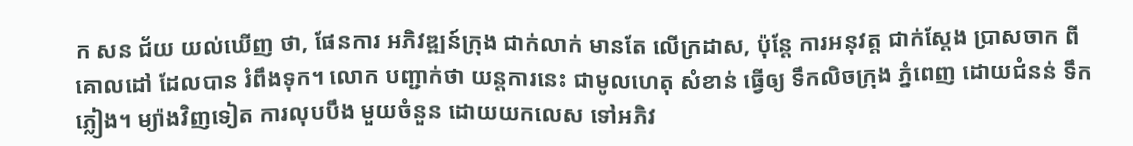ក សន ជ័យ យល់ឃើញ ថា, ផែនការ អភិវឌ្ឍន៍ក្រុង ជាក់លាក់ មានតែ លើក្រដាស, ប៉ុន្តែ ការអនុវត្ត ជាក់ស្ដែង ប្រាសចាក ពីគោលដៅ ដែលបាន រំពឹងទុក។ លោក បញ្ជាក់ថា យន្តការនេះ ជាមូលហេតុ សំខាន់ ធ្វើឲ្យ ទឹកលិចក្រុង ភ្នំពេញ ដោយជំនន់ ទឹកភ្លៀង។ ម្យ៉ាងវិញទៀត ការលុបបឹង មួយចំនួន ដោយយកលេស ទៅអភិវ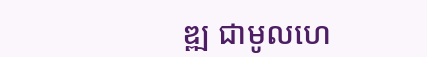ឌ្ឍ ជាមូលហេ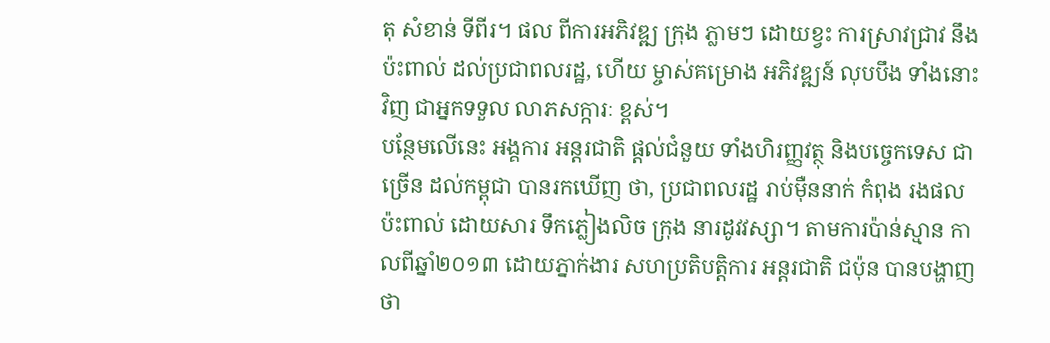តុ សំខាន់ ទីពីរ។ ផល ពីការអភិវឌ្ឍ ក្រុង ភ្លាមៗ ដោយខ្វះ ការស្រាវជ្រាវ នឹងប៉ះពាល់ ដល់ប្រជាពលរដ្ឋ, ហើយ ម្ចាស់គម្រោង អភិវឌ្ឍន៍ លុបបឹង ទាំងនោះវិញ ជាអ្នកទទួល លាភសក្ការៈ ខ្ពស់។
បន្ថែមលើនេះ អង្គការ អន្តរជាតិ ផ្ដល់ជំនួយ ទាំងហិរញ្ញវត្ថុ និងបច្ចេកទេស ជាច្រើន ដល់កម្ពុជា បានរកឃើញ ថា, ប្រជាពលរដ្ឋ រាប់ម៉ឺននាក់ កំពុង រងផលប៉ះពាល់ ដោយសារ ទឹកភ្លៀងលិច ក្រុង នារដូវវស្សា។ តាមការប៉ាន់ស្មាន កាលពីឆ្នាំ២០១៣ ដោយភ្នាក់ងារ សហប្រតិបត្តិការ អន្តរជាតិ ជប៉ុន បានបង្ហាញ ថា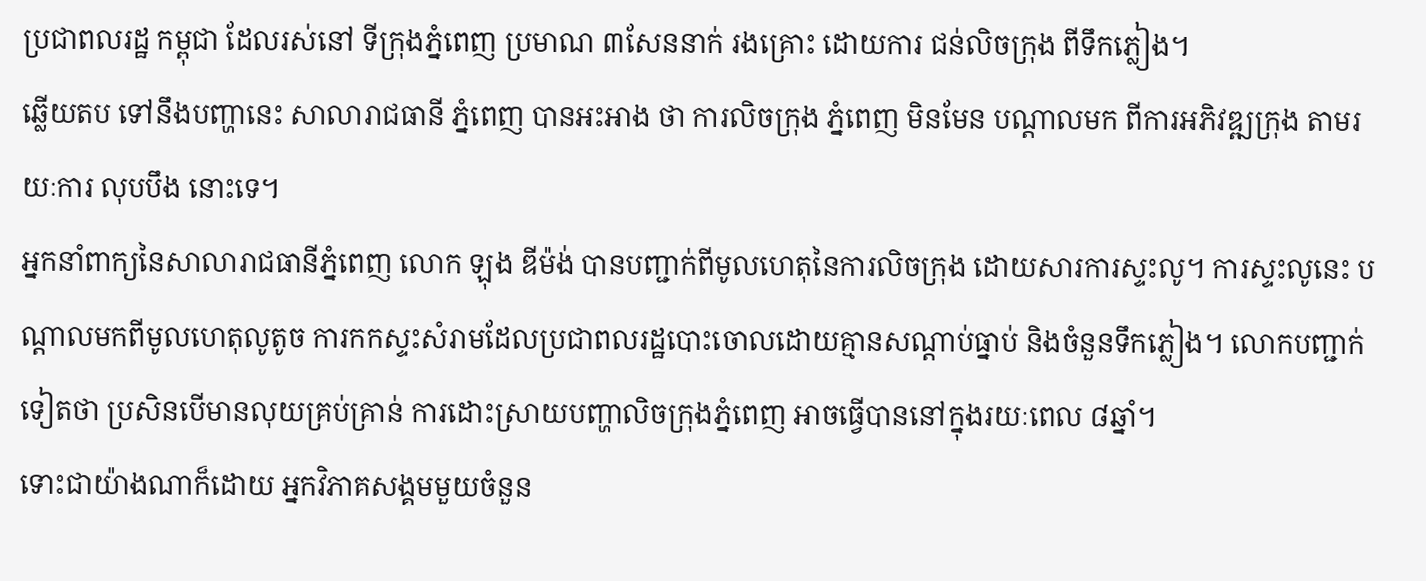ប្រជាពលរដ្ឋ កម្ពុជា ដែលរស់នៅ ទីក្រុងភ្នំពេញ ប្រមាណ ៣សែននាក់ រងគ្រោះ ដោយការ ជន់លិចក្រុង ពីទឹកភ្លៀង។
ឆ្លើយតប ទៅនឹងបញ្ហានេះ សាលារាជធានី ភ្នំពេញ បានអះអាង ថា ការលិចក្រុង ភ្នំពេញ មិនមែន បណ្ដាលមក ពីការអភិវឌ្ឍក្រុង តាមរយៈការ លុបបឹង នោះទេ។
អ្នកនាំពាក្យនៃសាលារាជធានីភ្នំពេញ លោក ឡុង ឌីម៉ង់ បានបញ្ជាក់ពីមូលហេតុនៃការលិចក្រុង ដោយសារការស្ទះលូ។ ការស្ទះលូនេះ បណ្ដាលមកពីមូលហេតុលូតូច ការកកស្ទះសំរាមដែលប្រជាពលរដ្ឋបោះចោលដោយគ្មានសណ្ដាប់ធ្នាប់ និងចំនួនទឹកភ្លៀង។ លោកបញ្ជាក់ទៀតថា ប្រសិនបើមានលុយគ្រប់គ្រាន់ ការដោះស្រាយបញ្ហាលិចក្រុងភ្នំពេញ អាចធ្វើបាននៅក្នុងរយៈពេល ៨ឆ្នាំ។
ទោះជាយ៉ាងណាក៏ដោយ អ្នកវិភាគសង្គមមួយចំនួន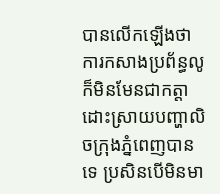បានលើកឡើងថា ការកសាងប្រព័ន្ធលូ ក៏មិនមែនជាកត្តាដោះស្រាយបញ្ហាលិចក្រុងភ្នំពេញបានទេ ប្រសិនបើមិនមា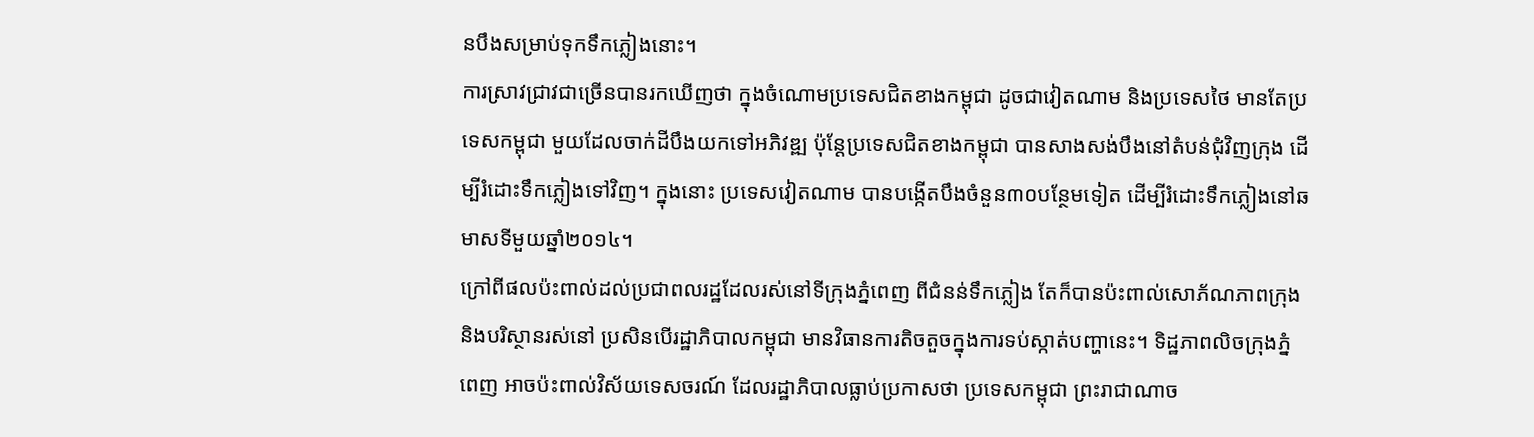នបឹងសម្រាប់ទុកទឹកភ្លៀងនោះ។
ការស្រាវជ្រាវជាច្រើនបានរកឃើញថា ក្នុងចំណោមប្រទេសជិតខាងកម្ពុជា ដូចជាវៀតណាម និងប្រទេសថៃ មានតែប្រទេសកម្ពុជា មួយដែលចាក់ដីបឹងយកទៅអភិវឌ្ឍ ប៉ុន្តែប្រទេសជិតខាងកម្ពុជា បានសាងសង់បឹងនៅតំបន់ជុំវិញក្រុង ដើម្បីរំដោះទឹកភ្លៀងទៅវិញ។ ក្នុងនោះ ប្រទេសវៀតណាម បានបង្កើតបឹងចំនួន៣០បន្ថែមទៀត ដើម្បីរំដោះទឹកភ្លៀងនៅឆមាសទីមួយឆ្នាំ២០១៤។
ក្រៅពីផលប៉ះពាល់ដល់ប្រជាពលរដ្ឋដែលរស់នៅទីក្រុងភ្នំពេញ ពីជំនន់ទឹកភ្លៀង តែក៏បានប៉ះពាល់សោភ័ណភាពក្រុង និងបរិស្ថានរស់នៅ ប្រសិនបើរដ្ឋាភិបាលកម្ពុជា មានវិធានការតិចតួចក្នុងការទប់ស្កាត់បញ្ហានេះ។ ទិដ្ឋភាពលិចក្រុងភ្នំពេញ អាចប៉ះពាល់វិស័យទេសចរណ៍ ដែលរដ្ឋាភិបាលធ្លាប់ប្រកាសថា ប្រទេសកម្ពុជា ព្រះរាជាណាច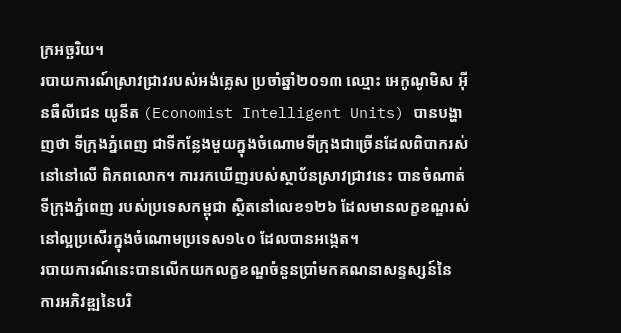ក្រអច្ឆរិយ។
របាយការណ៍ស្រាវជ្រាវរបស់អង់គ្លេស ប្រចាំឆ្នាំ២០១៣ ឈ្មោះ អេកូណូមិស អ៊ីនធឺលីជេន យូនីត (Economist Intelligent Units) បានបង្ហាញថា ទីក្រុងភ្នំពេញ ជាទីកន្លែងមួយក្នុងចំណោមទីក្រុងជាច្រើនដែលពិបាករស់នៅនៅលើ ពិភពលោក។ ការរកឃើញរបស់ស្ថាប័នស្រាវជ្រាវនេះ បានចំណាត់ទីក្រុងភ្នំពេញ របស់ប្រទេសកម្ពុជា ស្ថិតនៅលេខ១២៦ ដែលមានលក្ខខណ្ឌរស់នៅល្អប្រសើរក្នុងចំណោមប្រទេស១៤០ ដែលបានអង្កេត។
របាយការណ៍នេះបានលើកយកលក្ខខណ្ឌចំនួនប្រាំមកគណនាសន្ទស្សន៍នៃ ការអភិវឌ្ឍនៃបរិ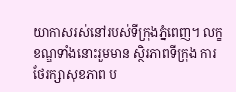យាកាសរស់នៅរបស់ទីក្រុងភ្នំពេញ។ លក្ខខណ្ឌទាំងនោះរួមមាន ស្ថិរភាពទីក្រុង ការថែរក្សាសុខភាព ប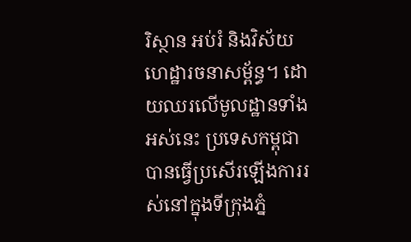រិស្ថាន អប់រំ និងវិស័យហេដ្ឋារចនាសម្ព័ន្ធ។ ដោយឈរលើមូលដ្ឋានទាំងអស់នេះ ប្រទេសកម្ពុជា បានធ្វើប្រសើរឡើងការរស់នៅក្នុងទីក្រុងភ្នំ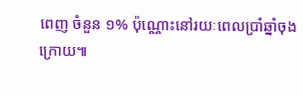ពេញ ចំនួន ១% ប៉ុណ្ណោះនៅរយៈពេលប្រាំឆ្នាំចុងក្រោយ៕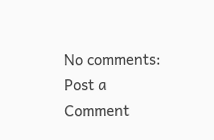No comments:
Post a Comment